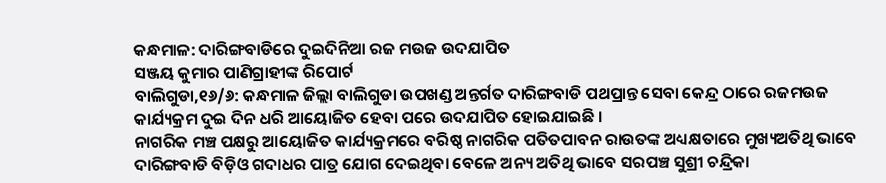କନ୍ଧମାଳ: ଦାରିଙ୍ଗବାଡିରେ ଦୁଇଦିନିଆ ରଜ ମଉଜ ଉଦଯାପିତ
ସଞ୍ଜୟ କୁମାର ପାଣିଗ୍ରାହୀଙ୍କ ରିପୋର୍ଟ
ବାଲିଗୁଡା,୧୬/୬: କନ୍ଧମାଳ ଜିଲ୍ଲା ବାଲିଗୁଡା ଉପଖଣ୍ଡ ଅନ୍ତର୍ଗତ ଦାରିଙ୍ଗବାଡି ପଥପ୍ରାନ୍ତ ସେବା କେନ୍ଦ୍ର ଠାରେ ରଜମଉଜ କାର୍ଯ୍ୟକ୍ରମ ଦୁଇ ଦିନ ଧରି ଆୟୋଜିତ ହେବା ପରେ ଉଦଯାପିତ ହୋଇଯାଇଛି ।
ନାଗରିକ ମଞ୍ଚ ପକ୍ଷରୁ ଆୟୋଜିତ କାର୍ଯ୍ୟକ୍ରମରେ ବରିଷ୍ଠ ନାଗରିକ ପତିତପାବନ ରାଉତଙ୍କ ଅଧ୍ୟକ୍ଷତାରେ ମୁଖ୍ୟଅତିଥି ଭାବେ ଦାରିଙ୍ଗବାଡି ବିଡ଼ିଓ ଗଦାଧର ପାତ୍ର ଯୋଗ ଦେଇଥିବା ବେଳେ ଅନ୍ୟ ଅତିଥି ଭାବେ ସରପଞ୍ଚ ସୁଶ୍ରୀ ଚନ୍ଦ୍ରିକା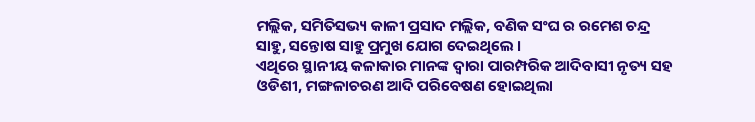ମଲ୍ଲିକ, ସମିତିସଭ୍ୟ କାଳୀ ପ୍ରସାଦ ମଲ୍ଲିକ, ବଣିକ ସଂଘ ର ରମେଶ ଚନ୍ଦ୍ର ସାହୁ, ସନ୍ତୋଷ ସାହୁ ପ୍ରମୁଖ ଯୋଗ ଦେଇଥିଲେ ।
ଏଥିରେ ସ୍ଥାନୀୟ କଳାକାର ମାନଙ୍କ ଦ୍ୱାରା ପାରମ୍ପରିକ ଆଦିବାସୀ ନୃତ୍ୟ ସହ ଓଡିଶୀ, ମଙ୍ଗଳାଚରଣ ଆଦି ପରିବେଷଣ ହୋଇଥିଲା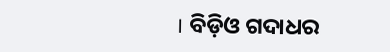। ବିଡ଼ିଓ ଗଦାଧର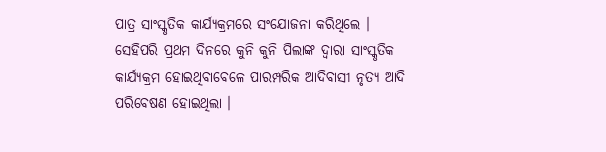ପାତ୍ର ସାଂସ୍କୃତିକ କାର୍ଯ୍ୟକ୍ରମରେ ସଂଯୋଜନା କରିଥିଲେ ।
ସେହିପରି ପ୍ରଥମ ଦିନରେ କୁନି କୁନି ପିଲାଙ୍କ ଦ୍ୱାରା ସାଂସ୍କୃତିକ କାର୍ଯ୍ୟକ୍ରମ ହୋଇଥିବାବେଳେ ପାରମ୍ପରିକ ଆଦିବାସୀ ନୃତ୍ୟ ଆଦି ପରିବେଷଣ ହୋଇଥିଲା ।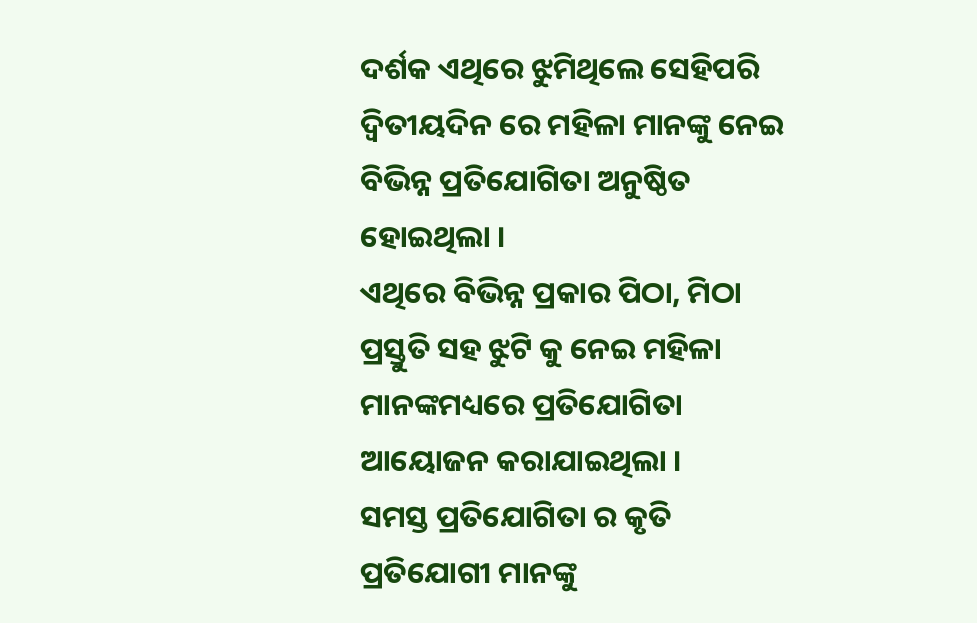ଦର୍ଶକ ଏଥିରେ ଝୁମିଥିଲେ ସେହିପରି ଦ୍ଵିତୀୟଦିନ ରେ ମହିଳା ମାନଙ୍କୁ ନେଇ ବିଭିନ୍ନ ପ୍ରତିଯୋଗିତା ଅନୁଷ୍ଠିତ ହୋଇଥିଲା ।
ଏଥିରେ ବିଭିନ୍ନ ପ୍ରକାର ପିଠା, ମିଠା ପ୍ରସ୍ତୁତି ସହ ଝୁଟି କୁ ନେଇ ମହିଳା ମାନଙ୍କମଧ୍ୟରେ ପ୍ରତିଯୋଗିତା ଆୟୋଜନ କରାଯାଇଥିଲା ।
ସମସ୍ତ ପ୍ରତିଯୋଗିତା ର କୃତି ପ୍ରତିଯୋଗୀ ମାନଙ୍କୁ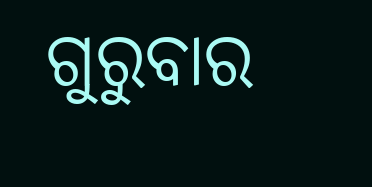ଗୁରୁବାର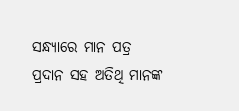ସନ୍ଧ୍ୟାରେ ମାନ ପତ୍ର ପ୍ରଦାନ ସହ ଅତିଥି ମାନଙ୍କ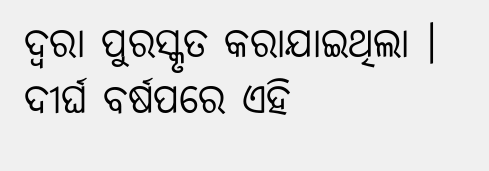ଦ୍ୱରା ପୁରସ୍କୃତ କରାଯାଇଥିଲା । ଦୀର୍ଘ ବର୍ଷପରେ ଏହି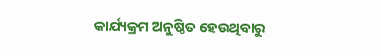କାର୍ଯ୍ୟକ୍ରମ ଅନୁଷ୍ଠିତ ହେଉଥିବାରୁ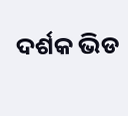ଦର୍ଶକ ଭିଡ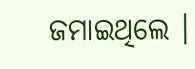ଜମାଇଥିଲେ ।